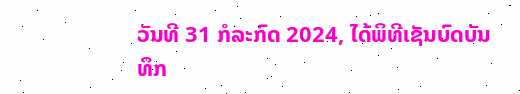ວັນທີ 31 ກໍລະກົດ 2024, ໄດ້ພິທີເຊັນບົດບັນທຶກ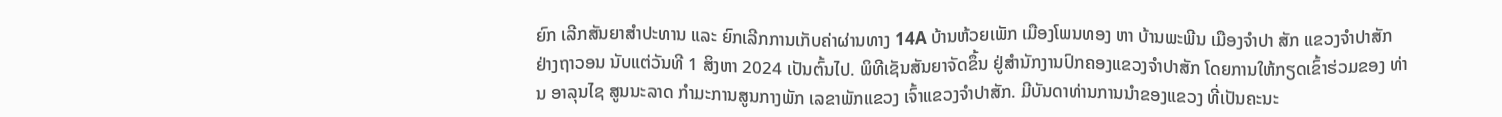ຍົກ ເລີກສັນຍາສໍາປະທານ ແລະ ຍົກເລີກການເກັບຄ່າຜ່ານທາງ 14A ບ້ານຫ້ວຍເພັກ ເມືອງໂພນທອງ ຫາ ບ້ານພະພີນ ເມືອງຈໍາປາ ສັກ ແຂວງຈໍາປາສັກ ຢ່າງຖາວອນ ນັບແຕ່ວັນທີ 1 ສິງຫາ 2024 ເປັນຕົ້ນໄປ. ພິທີເຊັນສັນຍາຈັດຂຶ້ນ ຢູ່ສໍານັກງານປົກຄອງແຂວງຈໍາປາສັກ ໂດຍການໃຫ້ກຽດເຂົ້າຮ່ວມຂອງ ທ່ານ ອາລຸນໄຊ ສູນນະລາດ ກໍາມະການສູນກາງພັກ ເລຂາພັກແຂວງ ເຈົ້າແຂວງຈໍາປາສັກ. ມີບັນດາທ່ານການນໍາຂອງແຂວງ ທີ່ເປັນຄະນະ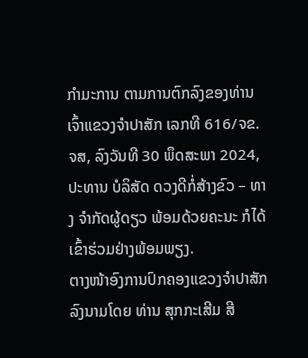ກໍາມະການ ຕາມການຕົກລົງຂອງທ່ານເຈົ້າແຂວງຈໍາປາສັກ ເລກທີ 616/ຈຂ.ຈສ, ລົງວັນທີ 30 ພຶດສະພາ 2024, ປະທານ ບໍລິສັດ ດວງດີກໍ່ສ້າງຂົວ – ທາງ ຈໍາກັດຜູ້ດຽວ ພ້ອມດ້ວຍຄະນະ ກໍໄດ້ເຂົ້າຮ່ວມຢ່າງພ້ອມພຽງ.
ຕາງໜ້າອົງການປົກຄອງແຂວງຈໍາປາສັກ ລົງນາມໂດຍ ທ່ານ ສຸກກະເສີມ ສີ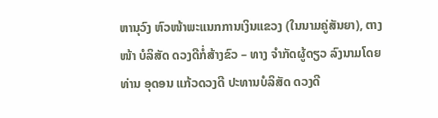ຫານຸວົງ ຫົວໜ້າພະແນກການເງິນແຂວງ (ໃນນາມຄູ່ສັນຍາ), ຕາງໜ້າ ບໍລິສັດ ດວງດີກໍ່ສ້າງຂົວ – ທາງ ຈໍາກັດຜູ້ດຽວ ລົງນາມໂດຍທ່ານ ອຸດອນ ແກ້ວດວງດີ ປະທານບໍລິສັດ ດວງດີ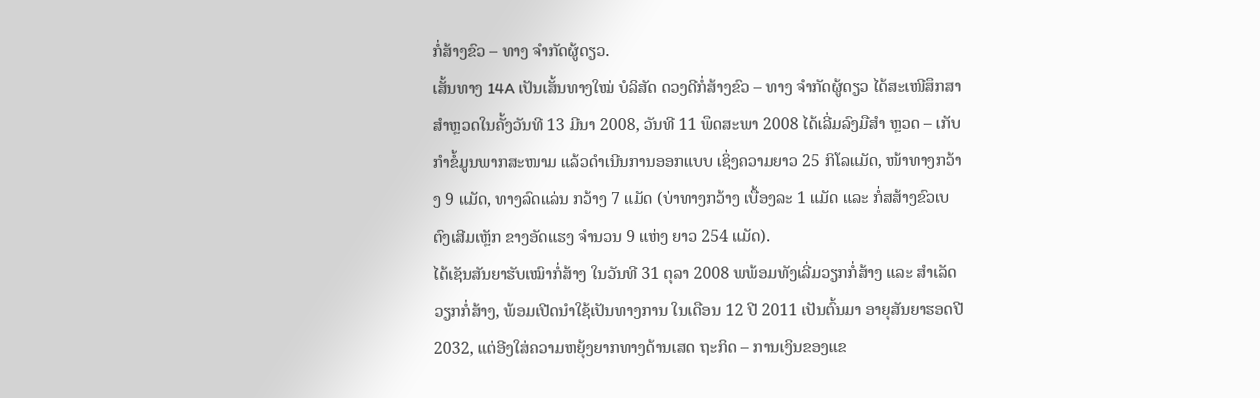ກໍ່ສ້າງຂົວ – ທາງ ຈໍາກັດຜູ້ດຽວ.
ເສັ້ນທາງ 14A ເປັນເສັ້ນທາງໃໝ່ ບໍລິສັດ ດວງດີກໍ່ສ້າງຂົວ – ທາງ ຈໍາກັດຜູ້ດຽວ ໄດ້ສະເໜີສຶກສາສໍາຫຼວດໃນຄັ້ງວັນທີ 13 ມີນາ 2008, ວັນທີ 11 ພຶດສະພາ 2008 ໄດ້ເລີ່ມລົງມືສຳ ຫຼວດ – ເກັບກຳຂໍ້ມູນພາກສະໜາມ ແລ້ວດຳເນີນການອອກແບບ ເຊິ່ງຄວາມຍາວ 25 ກິໂລແມັດ, ໜ້າທາງກວ້າງ 9 ແມັດ, ທາງລົດແລ່ນ ກວ້າງ 7 ແມັດ (ບ່າທາງກວ້າງ ເບື້ອງລະ 1 ແມັດ ແລະ ກໍ່ສສ້າງຂົວເບຕົງເສີມເຫຼັກ ຂາງອັດແຮງ ຈໍານວນ 9 ແຫ່ງ ຍາວ 254 ແມັດ).
ໄດ້ເຊັນສັນຍາຮັບເໝົາກໍ່ສ້າງ ໃນວັນທີ 31 ຕຸລາ 2008 ພພ້ອມທັງເລີ່ມວຽກກໍ່ສ້າງ ແລະ ສຳເລັດວຽກກໍ່ສ້າງ, ພ້ອມເປີດນຳໃຊ້ເປັນທາງການ ໃນເດືອນ 12 ປີ 2011 ເປັນຕົ້ນມາ ອາຍຸສັນຍາຮອດປີ 2032, ແຕ່ອີງໃສ່ຄວາມຫຍຸ້ງຍາກທາງດ້ານເສດ ຖະກິດ – ການເງິນຂອງແຂ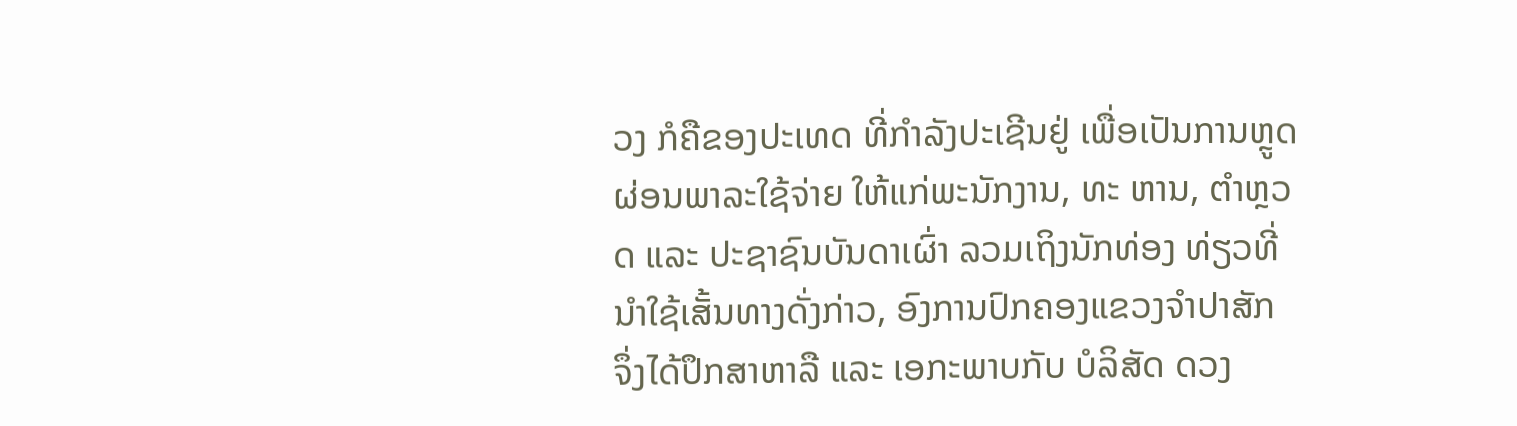ວງ ກໍຄືຂອງປະເທດ ທີ່ກໍາລັງປະເຊີນຢູ່ ເພື່ອເປັນການຫຼູດຜ່ອນພາລະໃຊ້ຈ່າຍ ໃຫ້ແກ່ພະນັກງານ, ທະ ຫານ, ຕໍາຫຼວດ ແລະ ປະຊາຊົນບັນດາເຜົ່າ ລວມເຖິງນັກທ່ອງ ທ່ຽວທີ່ນໍາໃຊ້ເສັ້ນທາງດັ່ງກ່າວ, ອົງການປົກຄອງແຂວງຈໍາປາສັກ ຈຶ່ງໄດ້ປຶກສາຫາລື ແລະ ເອກະພາບກັບ ບໍລິສັດ ດວງ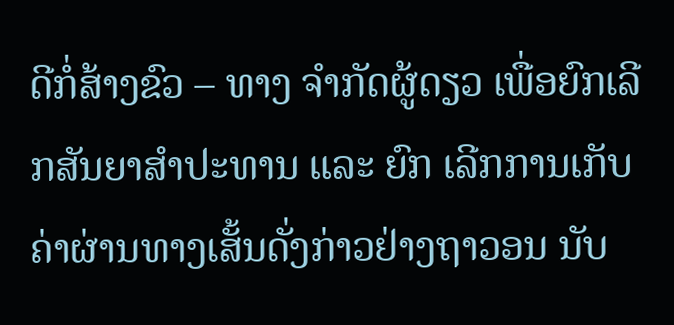ດີກໍ່ສ້າງຂົວ – ທາງ ຈໍາກັດຜູ້ດຽວ ເພື່ອຍົກເລີກສັນຍາສໍາປະທານ ແລະ ຍົກ ເລີກການເກັບຄ່າຜ່ານທາງເສັ້ນດັ່ງກ່າວຢ່າງຖາວອນ ນັບ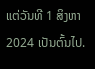ແຕ່ວັນທີ 1 ສິງຫາ 2024 ເປັນຕົ້ນໄປ.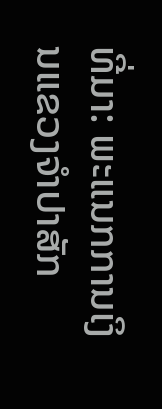ທີ່ມາ: ພະແນກການເງິນແຂວງຈຳປາສັກ